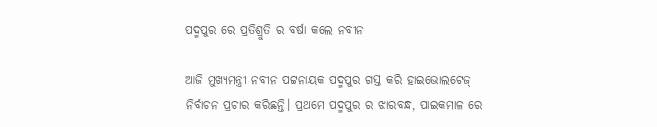ପଦ୍ମପୁର ରେ ପ୍ରତିଶ୍ରୁତି ର ବର୍ଷା କଲେ ନବୀନ

ଆଜି ମୁଖ୍ୟମନ୍ତ୍ରୀ ନବୀନ ପଟ୍ଟନାୟକ ପଦ୍ମପୁର ଗସ୍ତ କରି ହାଇଭୋଲଟେଜ୍ ନିର୍ବାଚନ ପ୍ରଚାର କରିଛନ୍ତି। ପ୍ରଥମେ ପଦ୍ମପୁର ର ଝାରବନ୍ଧ, ପାଇକମାଳ ରେ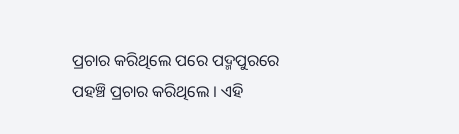ପ୍ରଚାର କରିଥିଲେ ପରେ ପଦ୍ମପୁରରେ ପହଞ୍ଚି ପ୍ରଚାର କରିଥିଲେ । ଏହି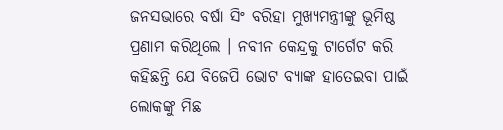ଜନସଭାରେ ବର୍ଷା ସିଂ ବରିହା ମୁଖ୍ୟମନ୍ତ୍ରୀଙ୍କୁ ଭୂମିଷ୍ଠ ପ୍ରଣାମ କରିଥିଲେ । ନବୀନ କେନ୍ଦ୍ରକୁ ଟାର୍ଗେଟ କରି କହିଛନ୍ତି ଯେ ବିଜେପି ଭୋଟ ବ୍ୟାଙ୍କ ହାତେଇବା ପାଇଁ ଲୋକଙ୍କୁ ମିଛ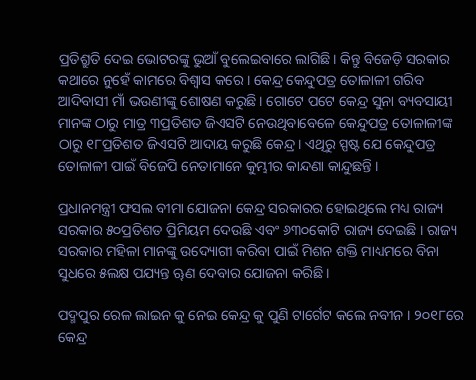ପ୍ରତିଶ୍ରୁତି ଦେଇ ଭୋଟରଙ୍କୁ ଭୁଆଁ ବୁଲେଇବାରେ ଲାଗିଛି। କିନ୍ତୁ ବିଜେଡ଼ି ସରକାର କଥାରେ ନୁହେଁ କାମରେ ବିଶ୍ୱାସ କରେ । କେନ୍ଦ୍ର କେନ୍ଦୁପତ୍ର ତୋଳାଳୀ ଗରିବ ଆଦିବାସୀ ମାଁ ଭଉଣୀଙ୍କୁ ଶୋଷଣ କରୁଛି। ଗୋଟେ ପଟେ କେନ୍ଦ୍ର ସୁନା ବ୍ୟବସାୟୀ ମାନଙ୍କ ଠାରୁ ମାତ୍ର ୩ପ୍ରତିଶତ ଜିଏସଟି ନେଉଥିବାବେଳେ କେନ୍ଦୁପତ୍ର ତୋଳାଳୀଙ୍କ ଠାରୁ ୧୮ପ୍ରତିଶତ ଜିଏସଟି ଆଦାୟ କରୁଛି କେନ୍ଦ୍ର। ଏଥିରୁ ସ୍ପଷ୍ଟ ଯେ କେନ୍ଦୁପତ୍ର ତୋଳାଳୀ ପାଇଁ ବିଜେପି ନେତାମାନେ କୁମ୍ଭୀର କାନ୍ଦଣା କାନ୍ଦୁଛନ୍ତି ।

ପ୍ରଧାନମନ୍ତ୍ରୀ ଫସଲ ବୀମା ଯୋଜନା କେନ୍ଦ୍ର ସରକାରର ହୋଇଥିଲେ ମଧ୍ୟ ରାଜ୍ୟ ସରକାର ୫୦ପ୍ରତିଶତ ପ୍ରିମିୟମ ଦେଉଛି ଏବଂ ୬୩୦କୋଟି ରାଜ୍ୟ ଦେଇଛି । ରାଜ୍ୟ ସରକାର ମହିଳା ମାନଙ୍କୁ ଉଦ୍ୟୋଗୀ କରିବା ପାଇଁ ମିଶନ ଶକ୍ତି ମାଧ୍ୟମରେ ବିନା ସୁଧରେ ୫ଲକ୍ଷ ପଯ୍ୟନ୍ତ ୠଣ ଦେବାର ଯୋଜନା କରିଛି ।

ପଦ୍ମପୁର ରେଳ ଲାଇନ କୁ ନେଇ କେନ୍ଦ୍ର କୁ ପୁଣି ଟାର୍ଗେଟ କଲେ ନବୀନ । ୨୦୧୮ରେ କେନ୍ଦ୍ର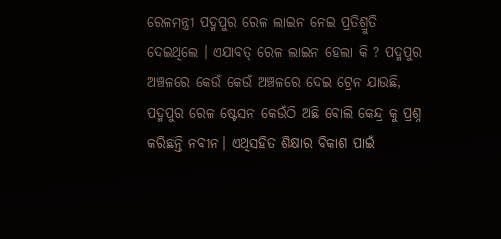ରେଳମନ୍ତ୍ରୀ ପଦ୍ମପୁର ରେଳ ଲାଇନ ନେଇ ପ୍ରତିଶ୍ରୁତି ଦେଇଥିଲେ । ଏଯାବତ୍ ରେଳ ଲାଇନ ହେଲା କି ? ପଦ୍ମପୁର ଅଞ୍ଚଳରେ କେଉଁ କେଉଁ ଅଞ୍ଚଳରେ ଦେଇ ଟ୍ରେନ ଯାଉଛି, ପଦ୍ମପୁର ରେଳ ଷ୍ଟେସନ କେଉଁଠି ଅଛି ବୋଲି କେନ୍ଦ୍ର କୁ ପ୍ରଶ୍ନ କରିଛନ୍ତି ନବୀନ। ଏଥିସହିତ ଶିକ୍ଷାର ବିକାଶ ପାଇଁ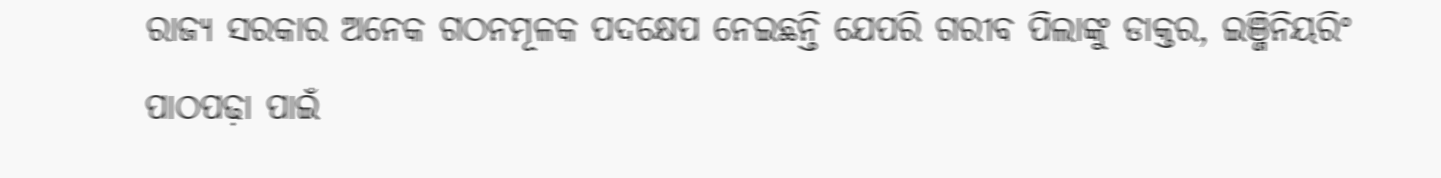ରାଜ୍ୟ ସରକାର ଅନେକ ଗଠନମୂଳକ ପଦକ୍ଷେପ ନେଇଛନ୍ତି ଯେପରି ଗରୀବ ପିଲାଙ୍କୁ ଡାକ୍ତର, ଇଞ୍ଜିନିୟରିଂ ପାଠପଢ଼ା ପାଇଁ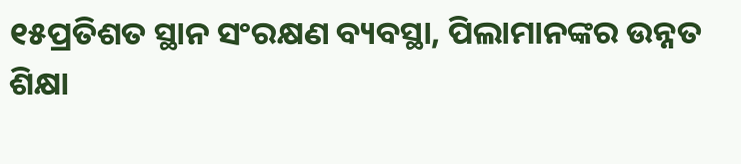୧୫ପ୍ରତିଶତ ସ୍ଥାନ ସଂରକ୍ଷଣ ବ୍ୟବସ୍ଥା, ପିଲାମାନଙ୍କର ଉନ୍ନତ ଶିକ୍ଷା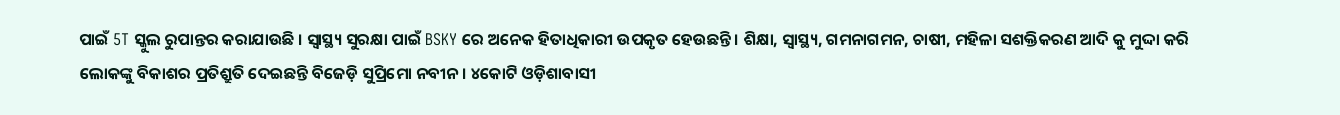ପାଇଁ 5T ସ୍କୁଲ ରୁପାନ୍ତର କରାଯାଉଛି । ସ୍ୱାସ୍ଥ୍ୟ ସୁରକ୍ଷା ପାଇଁ BSKY ରେ ଅନେକ ହିତାଧିକାରୀ ଉପକୃତ ହେଉଛନ୍ତି । ଶିକ୍ଷା, ସ୍ୱାସ୍ଥ୍ୟ, ଗମନାଗମନ, ଚାଷୀ, ମହିଳା ସଶକ୍ତିକରଣ ଆଦି କୁ ମୁଦ୍ଦା କରି ଲୋକଙ୍କୁ ବିକାଶର ପ୍ରତିଶ୍ରୁତି ଦେଇଛନ୍ତି ବିଜେଡ଼ି ସୁପ୍ରିମୋ ନବୀନ। ୪କୋଟି ଓଡ଼ିଶାବାସୀ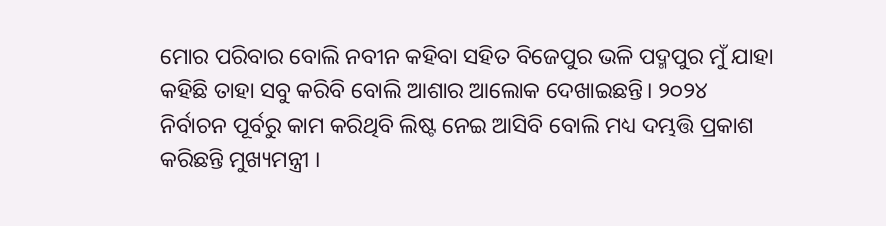ମୋର ପରିବାର ବୋଲି ନବୀନ କହିବା ସହିତ ବିଜେପୁର ଭଳି ପଦ୍ମପୁର ମୁଁ ଯାହା କହିଛି ତାହା ସବୁ କରିବି ବୋଲି ଆଶାର ଆଲୋକ ଦେଖାଇଛନ୍ତି। ୨୦୨୪ ନିର୍ବାଚନ ପୂର୍ବରୁ କାମ କରିଥିବି ଲିଷ୍ଟ ନେଇ ଆସିବି ବୋଲି ମଧ୍ୟ ଦମ୍ଭତ୍ତି ପ୍ରକାଶ କରିଛନ୍ତି ମୁଖ୍ୟମନ୍ତ୍ରୀ ।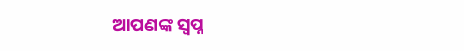ଆପଣଙ୍କ ସ୍ୱପ୍ନ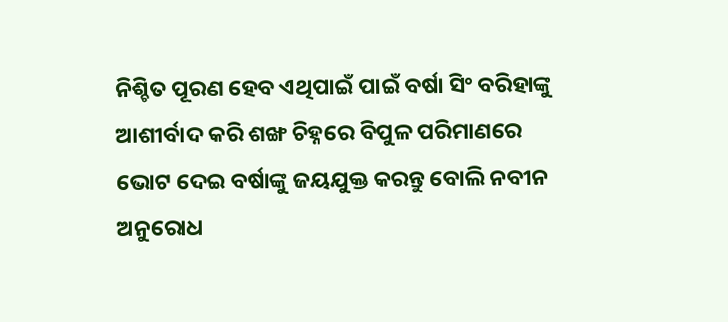ନିଶ୍ଚିତ ପୂରଣ ହେବ ଏଥିପାଇଁ ପାଇଁ ବର୍ଷା ସିଂ ବରିହାଙ୍କୁ ଆଶୀର୍ବାଦ କରି ଶଙ୍ଖ ଚିହ୍ନରେ ବିପୁଳ ପରିମାଣରେ ଭୋଟ ଦେଇ ବର୍ଷାଙ୍କୁ ଜୟଯୁକ୍ତ କରନ୍ତୁ ବୋଲି ନବୀନ ଅନୁରୋଧ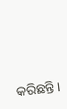କରିଛନ୍ତି।